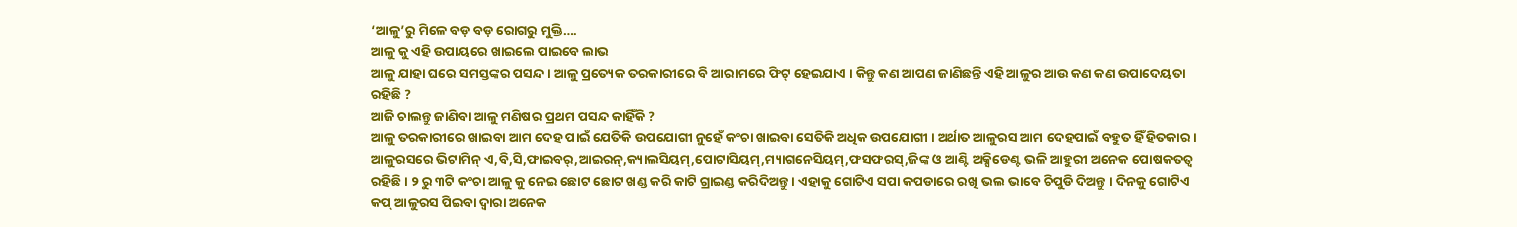‘ଆଳୁ’ରୁ ମିଳେ ବଡ଼ ବଡ଼ ରୋଗରୁ ମୁକ୍ତି….
ଆଳୁ କୁ ଏହି ଉପାୟରେ ଖାଇଲେ ପାଇବେ ଲାଭ
ଆଳୁ ଯାହା ଘରେ ସମସ୍ତଙ୍କର ପସନ୍ଦ । ଆଳୁ ପ୍ରତ୍ୟେକ ତରକାରୀରେ ବି ଆରାମରେ ଫିଟ୍ ହେଇଯାଏ । କିନ୍ତୁ କଣ ଆପଣ ଜାଣିଛନ୍ତି ଏହି ଆଳୁର ଆଉ କଣ କଣ ଉପାଦେୟତା ରହିଛି ?
ଆଜି ଚାଲନ୍ତୁ ଜାଣିବା ଆଳୁ ମଣିଷର ପ୍ରଥମ ପସନ୍ଦ କାହିଁକି ?
ଆଳୁ ତରକାରୀରେ ଖାଇବା ଆମ ଦେହ ପାଇଁ ଯେତିକି ଉପଯୋଗୀ ନୁହେଁ କଂଚା ଖାଇବା ସେତିକି ଅଧିକ ଉପଯୋଗୀ । ଅର୍ଥାତ ଆଳୁରସ ଆମ ଦେହପାଇଁ ବହୁତ ହିଁ ହିତକାର । ଆଳୁରସରେ ଭିଟାମିନ୍ ଏ,ବି,ସି,ଫାଇବର୍,ଆଇରନ୍,କ୍ୟାଲସିୟମ୍,ପୋଟାସିୟମ୍,ମ୍ୟାଗନେସିୟମ୍,ଫସଫରସ୍,ଜିଙ୍କ ଓ ଆଣ୍ଟି ଅକ୍ସିଡେଣ୍ଟ ଭଳି ଆହୁରୀ ଅନେକ ପୋଷକତତ୍ୱ ରହିଛି । ୨ ରୁ ୩ଟି କଂଚା ଆଳୁ କୁ ନେଇ ଛୋଟ ଛୋଟ ଖଣ୍ଡ କରି କାଟି ଗ୍ରାଇଣ୍ଡ କରିଦିଅନ୍ତୁ । ଏହାକୁ ଗୋଟିଏ ସପା କପଡାରେ ରଖି ଭଲ ଭାବେ ଚିପୁଡି ଦିଅନ୍ତୁ । ଦିନକୁ ଗୋଟିଏ କପ୍ ଆଳୁରସ ପିଇବା ଦ୍ୱାରା ଅନେକ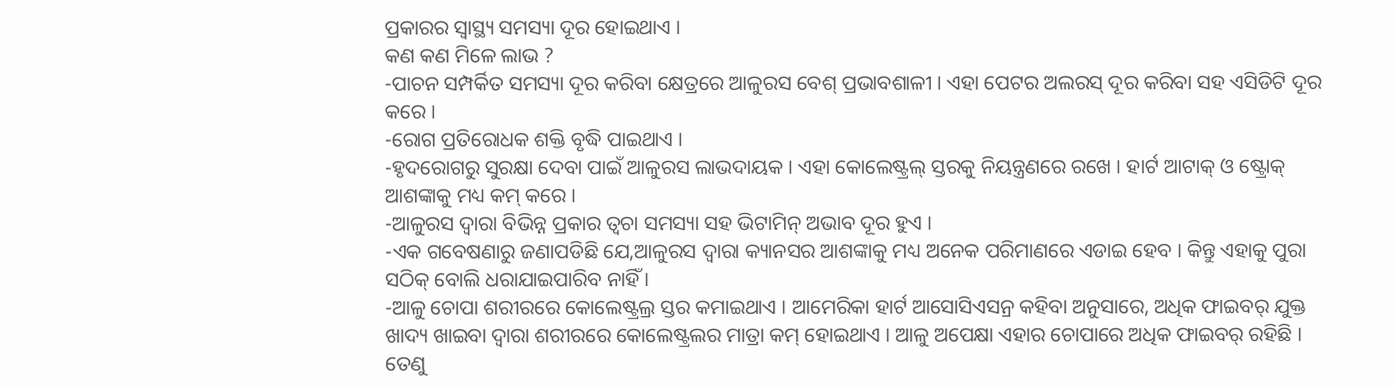ପ୍ରକାରର ସ୍ୱାସ୍ଥ୍ୟ ସମସ୍ୟା ଦୂର ହୋଇଥାଏ ।
କଣ କଣ ମିଳେ ଲାଭ ?
-ପାଚନ ସମ୍ପର୍କିତ ସମସ୍ୟା ଦୂର କରିବା କ୍ଷେତ୍ରରେ ଆଳୁରସ ବେଶ୍ ପ୍ରଭାବଶାଳୀ । ଏହା ପେଟର ଅଲରସ୍ ଦୂର କରିବା ସହ ଏସିଡିଟି ଦୂର କରେ ।
-ରୋଗ ପ୍ରତିରୋଧକ ଶକ୍ତି ବୃଦ୍ଧି ପାଇଥାଏ ।
-ହୃଦରୋଗରୁ ସୁରକ୍ଷା ଦେବା ପାଇଁ ଆଳୁରସ ଲାଭଦାୟକ । ଏହା କୋଲେଷ୍ଟ୍ରଲ୍ ସ୍ତରକୁ ନିୟନ୍ତ୍ରଣରେ ରଖେ । ହାର୍ଟ ଆଟାକ୍ ଓ ଷ୍ଟ୍ରୋକ୍ ଆଶଙ୍କାକୁ ମଧ୍ୟ କମ୍ କରେ ।
-ଆଳୁରସ ଦ୍ୱାରା ବିଭିନ୍ନ ପ୍ରକାର ତ୍ୱଚା ସମସ୍ୟା ସହ ଭିଟାମିନ୍ ଅଭାବ ଦୂର ହୁଏ ।
-ଏକ ଗବେଷଣାରୁ ଜଣାପଡିଛି ଯେ,ଆଳୁରସ ଦ୍ୱାରା କ୍ୟାନସର ଆଶଙ୍କାକୁ ମଧ୍ୟ ଅନେକ ପରିମାଣରେ ଏଡାଇ ହେବ । କିନ୍ତୁ ଏହାକୁ ପୁରା ସଠିକ୍ ବୋଲି ଧରାଯାଇପାରିବ ନାହିଁ ।
-ଆଳୁ ଚୋପା ଶରୀରରେ କୋଲେଷ୍ଟ୍ରଲ୍ର ସ୍ତର କମାଇଥାଏ । ଆମେରିକା ହାର୍ଟ ଆସୋସିଏସନ୍ର କହିବା ଅନୁସାରେ, ଅଧିକ ଫାଇବର୍ ଯୁକ୍ତ ଖାଦ୍ୟ ଖାଇବା ଦ୍ୱାରା ଶରୀରରେ କୋଲେଷ୍ଟ୍ରଲର ମାତ୍ରା କମ୍ ହୋଇଥାଏ । ଆଳୁ ଅପେକ୍ଷା ଏହାର ଚୋପାରେ ଅଧିକ ଫାଇବର୍ ରହିଛି । ତେଣୁ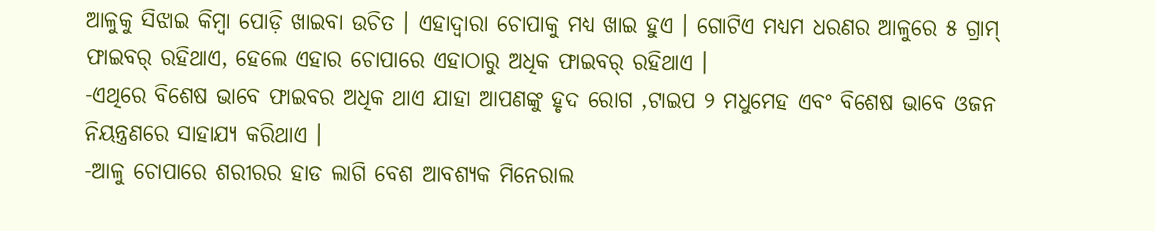ଆଳୁକୁ ସିଝାଇ କିମ୍ୱା ପୋଡ଼ି ଖାଇବା ଉଚିତ । ଏହାଦ୍ବାରା ଚୋପାକୁ ମଧ୍ୟ ଖାଇ ହୁଏ । ଗୋଟିଏ ମଧ୍ୟମ ଧରଣର ଆଳୁରେ ୫ ଗ୍ରାମ୍ ଫାଇବର୍ ରହିଥାଏ, ହେଲେ ଏହାର ଚୋପାରେ ଏହାଠାରୁ ଅଧିକ ଫାଇବର୍ ରହିଥାଏ ।
-ଏଥିରେ ବିଶେଷ ଭାବେ ଫାଇବର ଅଧିକ ଥାଏ ଯାହା ଆପଣଙ୍କୁ ହୃଦ ରୋଗ ,ଟାଇପ ୨ ମଧୁମେହ ଏବଂ ବିଶେଷ ଭାବେ ଓଜନ ନିୟନ୍ତ୍ରଣରେ ସାହାଯ୍ୟ କରିଥାଏ ।
-ଆଳୁ ଚୋପାରେ ଶରୀରର ହାଡ ଲାଗି ବେଶ ଆବଶ୍ୟକ ମିନେରାଲ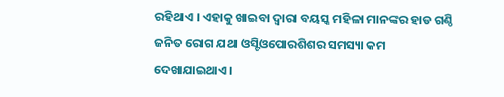ରହିଥାଏ । ଏହାକୁ ଖାଇବା ଦ୍ୱାରା ବୟସ୍କ ମହିଳା ମାନଙ୍କର ହାଡ ଗଣ୍ଠି ଜନିତ ରୋଗ ଯଥା ଓସ୍ଟିଓପୋରଶିଶର ସମସ୍ୟା କମ ଦେଖାଯାଇଥାଏ ।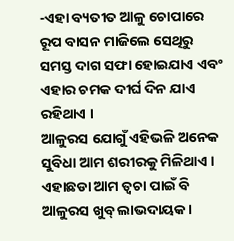-ଏହା ବ୍ୟତୀତ ଆଳୁ ଚୋପାରେ ରୂପ ବାସନ ମାଜିଲେ ସେଥିରୁ ସମସ୍ତ ଦାଗ ସଫା ହୋଇଯାଏ ଏବଂ ଏହାର ଚମକ ଦୀର୍ଘ ଦିନ ଯାଏ ରହିଥାଏ ।
ଆଳୁରସ ଯୋଗୁଁ ଏହିଭଳି ଅନେକ ସୁବିଧା ଆମ ଶରୀରକୁ ମିଳିଥାଏ । ଏହାଛଡା ଆମ ତ୍ୱଚା ପାଇଁ ବି ଆଳୁରସ ଖୁବ୍ ଲାଭଦାୟକ ।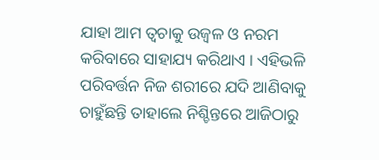ଯାହା ଆମ ତ୍ୱଚାକୁ ଉଜ୍ୱଳ ଓ ନରମ କରିବାରେ ସାହାଯ୍ୟ କରିଥାଏ । ଏହିଭଳି ପରିବର୍ତ୍ତନ ନିଜ ଶରୀରେ ଯଦି ଆଣିବାକୁ ଚାହୁଁଛନ୍ତି ତାହାଲେ ନିଶ୍ଚିନ୍ତରେ ଆଜିଠାରୁ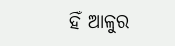ହିଁ ଆଳୁର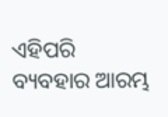ଏହିପରି ବ୍ୟବହାର ଆରମ୍ଭ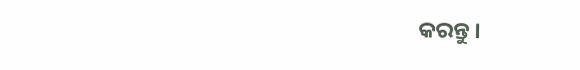କରନ୍ତୁ ।